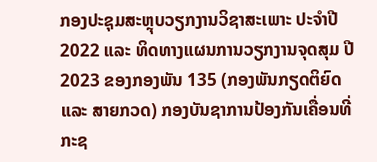ກອງປະຊຸມສະຫຼຸບວຽກງານວິຊາສະເພາະ ປະຈຳປີ 2022 ແລະ ທິດທາງແຜນການວຽກງານຈຸດສຸມ ປີ 2023 ຂອງກອງພັນ 135 (ກອງພັນກຽດຕິຍົດ ແລະ ສາຍກວດ) ກອງບັນຊາການປ້ອງກັນເຄື່ອນທີ່ ກະຊ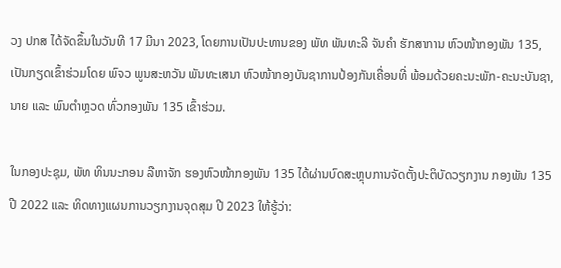ວງ ປກສ ໄດ້ຈັດຂຶ້ນໃນວັນທີ 17 ມີນາ 2023, ໂດຍການເປັນປະທານຂອງ ພັທ ພັນທະລີ ຈັນຄຳ ຮັກສາການ ຫົວໜ້າກອງພັນ 135, ເປັນກຽດເຂົ້າຮ່ວມໂດຍ ພົຈວ ພູນສະຫວັນ ພັນທະເສນາ ຫົວໜ້າກອງບັນຊາການປ້ອງກັນເຄື່ອນທີ່ ພ້ອມດ້ວຍຄະນະພັກ-ຄະນະບັນຊາ, ນາຍ ແລະ ພົນຕຳຫຼວດ ທົ່ວກອງພັນ 135 ເຂົ້າຮ່ວມ.

ໃນກອງປະຊຸມ, ພັທ ທິນນະກອນ ລືຫາຈັກ ຮອງຫົວໜ້າກອງພັນ 135 ໄດ້ຜ່ານບົດສະຫຼຸບການຈັດຕັ້ງປະຕິບັດວຽກງານ ກອງພັນ 135 ປີ 2022 ແລະ ທິດທາງແຜນການວຽກງານຈຸດສຸມ ປີ 2023 ໃຫ້ຮູ້ວ່າ: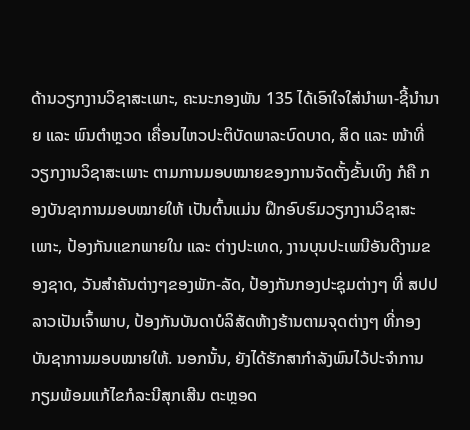ດ້ານວຽກງານວິຊາສະເພາະ, ຄະນະກອງພັນ 135 ໄດ້ເອົາໃຈໃສ່ນໍາພາ-ຊີ້ນຳນາຍ ແລະ ພົນຕຳຫຼວດ ເຄື່ອນໄຫວປະຕິບັດພາລະບົດບາດ, ສິດ ແລະ ໜ້າທີ່ວຽກງານວິຊາສະເພາະ ຕາມການມອບໝາຍຂອງການຈັດຕັ້ງຂັ້ນເທິງ ກໍຄື ກອງບັນຊາການມອບໝາຍໃຫ້ ເປັນຕົ້ນແມ່ນ ຝຶກອົບຮົມວຽກງານວິຊາສະເພາະ, ປ້ອງກັນແຂກພາຍໃນ ແລະ ຕ່າງປະເທດ, ງານບຸນປະເພນີອັນດີງາມຂອງຊາດ, ວັນສຳຄັນຕ່າງໆຂອງພັກ-ລັດ, ປ້ອງກັນກອງປະຊຸມຕ່າງໆ ທີ່ ສປປ ລາວເປັນເຈົ້າພາບ, ປ້ອງກັນບັນດາບໍລິສັດຫ້າງຮ້ານຕາມຈຸດຕ່າງໆ ທີ່ກອງບັນຊາການມອບໝາຍໃຫ້. ນອກນັ້ນ, ຍັງໄດ້ຮັກສາກຳລັງພົນໄວ້ປະຈຳການ ກຽມພ້ອມແກ້ໄຂກໍລະນີສຸກເສີນ ຕະຫຼອດ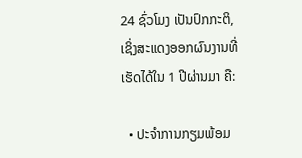24 ຊົ່ວໂມງ ເປັນປົກກະຕິ, ເຊິ່ງສະແດງອອກຜົນງານທີ່ເຮັດໄດ້ໃນ 1 ປີຜ່ານມາ ຄື:

  • ປະຈຳການກຽມພ້ອມ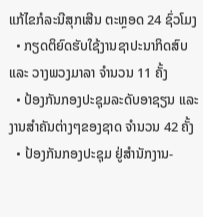ແກ້ໄຂກໍລະນີສຸກເສີນ ຕະຫຼອດ 24 ຊົ່ວໂມງ
  • ກຽດຕິຍົດຮັບໃຊ້ງານຊາປະນາກິດສົບ ແລະ ວາງພວງມາລາ ຈຳນວນ 11 ຄັ້ງ
  • ປ້ອງກັນກອງປະຊຸມລະດັບອາຊຽນ ແລະ ງານສຳຄັນຕ່າງໆຂອງຊາດ ຈຳນວນ 42 ຄັ້ງ
  • ປ້ອງກັນກອງປະຊຸມ ຢູ່ສຳນັກງານ-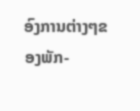ອົງການຕ່າງໆຂອງພັກ-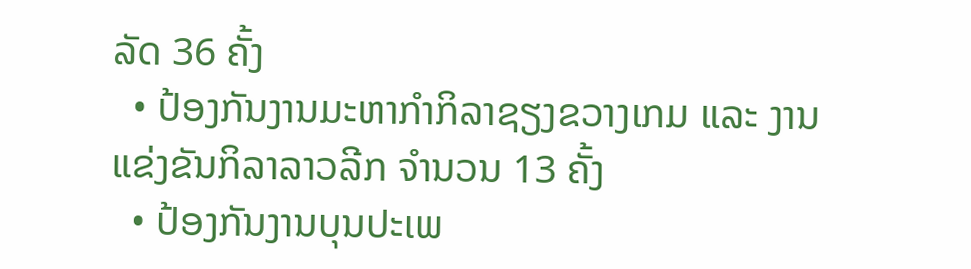ລັດ 36 ຄັ້ງ
  • ປ້ອງກັນງານມະຫາກຳກິລາຊຽງຂວາງເກມ ແລະ ງານແຂ່ງຂັນກິລາລາວລີກ ຈຳນວນ 13 ຄັ້ງ
  • ປ້ອງກັນງານບຸນປະເພ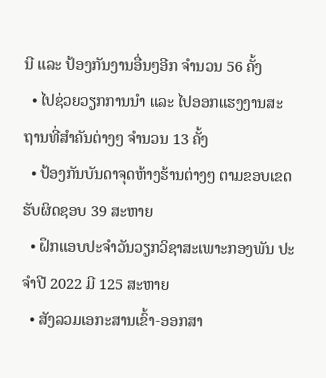ນີ ແລະ ປ້ອງກັນງານອື່ນໆອີກ ຈຳນວນ 56 ຄັ້ງ
  • ໄປຊ່ວຍວຽກການນຳ ແລະ ໄປອອກແຮງງານສະຖານທີ່ສຳຄັນຕ່າງໆ ຈຳນວນ 13 ຄັ້ງ
  • ປ້ອງກັນບັນດາຈຸດຫ້າງຮ້ານຕ່າງໆ ຕາມຂອບເຂດຮັບຜິດຊອບ 39 ສະຫາຍ
  • ຝຶກແອບປະຈຳວັນວຽກວິຊາສະເພາະກອງພັນ ປະຈຳປີ 2022 ມີ 125 ສະຫາຍ
  • ສັງລວມເອກະສານເຂົ້າ-ອອກສາ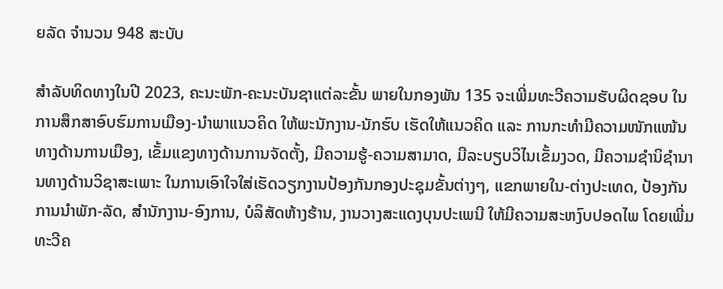ຍລັດ ຈຳນວນ 948 ສະບັບ

ສຳລັບທິດທາງໃນປີ 2023, ຄະນະພັກ-ຄະນະບັນຊາແຕ່ລະຂັ້ນ ພາຍໃນກອງພັນ 135 ຈະເພີ່ມທະວີຄວາມຮັບຜິດຊອບ ໃນການສຶກສາອົບຮົມການເມືອງ-ນຳພາແນວຄິດ ໃຫ້ພະນັກງານ-ນັກຮົບ ເຮັດໃຫ້ແນວຄິດ ແລະ ການກະທຳມີຄວາມໜັກແໜ້ນທາງດ້ານການເມືອງ, ເຂັ້ມແຂງທາງດ້ານການຈັດຕັ້ງ, ມີຄວາມຮູ້-ຄວາມສາມາດ, ມີລະບຽບວິໄນເຂັ້ມງວດ, ມີຄວາມຊໍານິຊໍານານທາງດ້ານວິຊາສະເພາະ ໃນການເອົາໃຈໃສ່ເຮັດວຽກງານປ້ອງກັນກອງປະຊຸມຂັ້ນຕ່າງໆ, ແຂກພາຍໃນ-ຕ່າງປະເທດ, ປ້ອງກັນການນຳພັກ-ລັດ, ສຳນັກງານ-ອົງການ, ບໍລິສັດຫ້າງຮ້ານ, ງານວາງສະແດງບຸນປະເພນີ ໃຫ້ມີຄວາມສະຫງົບປອດໄພ ໂດຍເພີ່ມທະວີຄ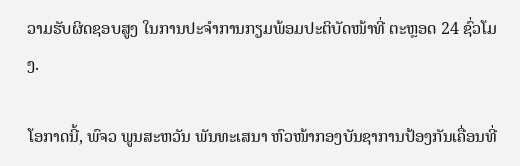ວາມຮັບຜິດຊອບສູງ ໃນການປະຈຳການກຽມພ້ອມປະຕິບັດໜ້າທີ່ ຕະຫຼອດ 24 ຊົ່ວໂມງ.

ໂອກາດນີ້, ພົຈວ ພູນສະຫວັນ ພັນທະເສນາ ຫົວໜ້າກອງບັນຊາການປ້ອງກັນເຄື່ອນທີ່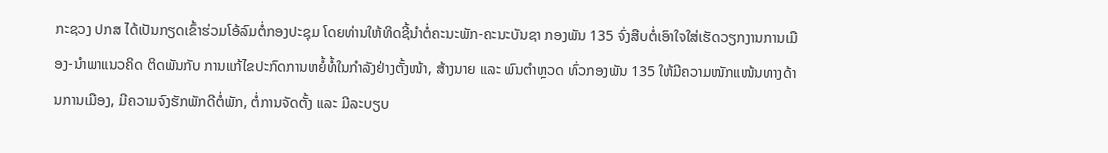ກະຊວງ ປກສ ໄດ້ເປັນກຽດເຂົ້າຮ່ວມໂອ້ລົມຕໍ່ກອງປະຊຸມ ໂດຍທ່ານໃຫ້ທິດຊີ້ນຳຕໍ່ຄະນະພັກ-ຄະນະບັນຊາ ກອງພັນ 135 ຈົ່ງສືບຕໍ່ເອົາໃຈໃສ່ເຮັດວຽກງານການເມືອງ-ນຳພາແນວຄິດ ຕິດພັນກັບ ການແກ້ໄຂປະກົດການຫຍໍ້ທໍ້ໃນກຳລັງຢ່າງຕັ້ງໜ້າ, ສ້າງນາຍ ແລະ ພົນຕຳຫຼວດ ທົ່ວກອງພັນ 135 ໃຫ້ມີຄວາມໜັກແໜ້ນທາງດ້ານການເມືອງ, ມີຄວາມຈົງຮັກພັກດີຕໍ່ພັກ, ຕໍ່ການຈັດຕັ້ງ ແລະ ມີລະບຽບ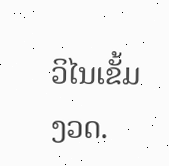ວິໄນເຂັ້ມງວດ.